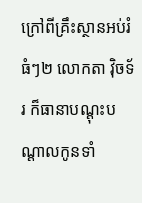ក្រៅពីគ្រឹះស្ថានអប់រំធំៗ២ លោកតា វ៉ិចទ័រ ក៏ធានាបណ្ដុះបណ្ដាលកូនទាំ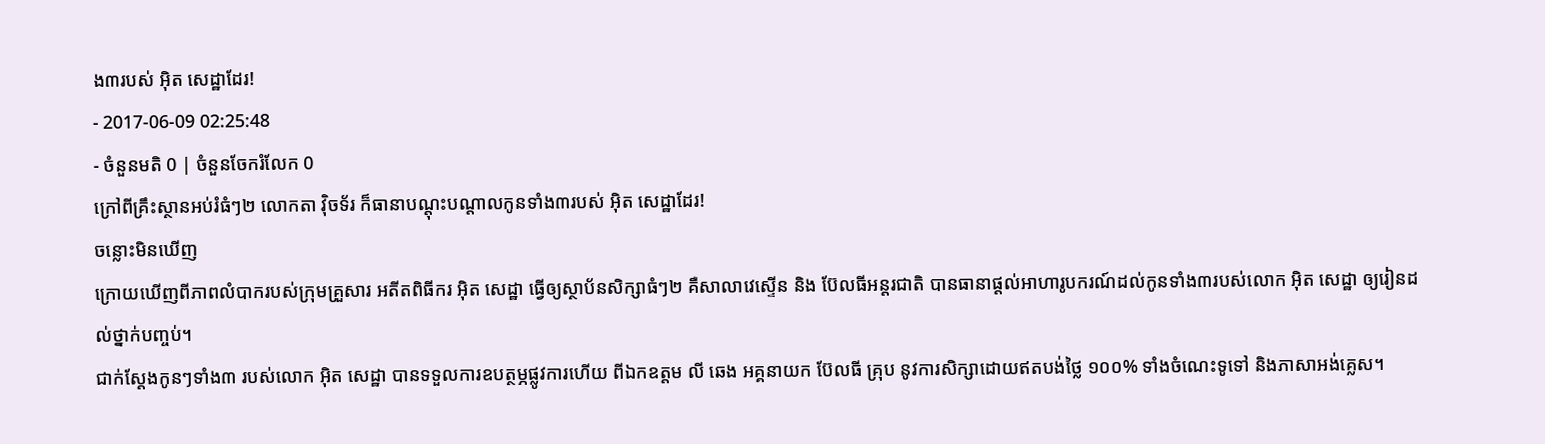ង៣របស់ អ៊ិត សេដ្ឋាដែរ!
- 2017-06-09 02:25:48
- ចំនួនមតិ 0 | ចំនួនចែករំលែក 0
ក្រៅពីគ្រឹះស្ថានអប់រំធំៗ២ លោកតា វ៉ិចទ័រ ក៏ធានាបណ្ដុះបណ្ដាលកូនទាំង៣របស់ អ៊ិត សេដ្ឋាដែរ!
ចន្លោះមិនឃើញ
ក្រោយឃើញពីភាពលំបាករបស់ក្រុមគ្រួសារ អតីតពិធីករ អ៊ិត សេដ្ឋា ធ្វើឲ្យស្ថាប័នសិក្សាធំៗ២ គឺសាលាវេស្ទើន និង ប៊ែលធីអន្តរជាតិ បានធានាផ្ដល់អាហារូបករណ៍ដល់កូនទាំង៣របស់លោក អ៊ិត សេដ្ឋា ឲ្យរៀនដល់ថ្នាក់បញ្ចប់។
ជាក់ស្ដែងកូនៗទាំង៣ របស់លោក អ៊ិត សេដ្ឋា បានទទួលការឧបត្ថម្ភផ្លូវការហើយ ពីឯកឧត្តម លី ឆេង អគ្គនាយក ប៊ែលធី គ្រុប នូវការសិក្សាដោយឥតបង់ថ្លៃ ១០០% ទាំងចំណេះទូទៅ និងភាសាអង់គ្លេស។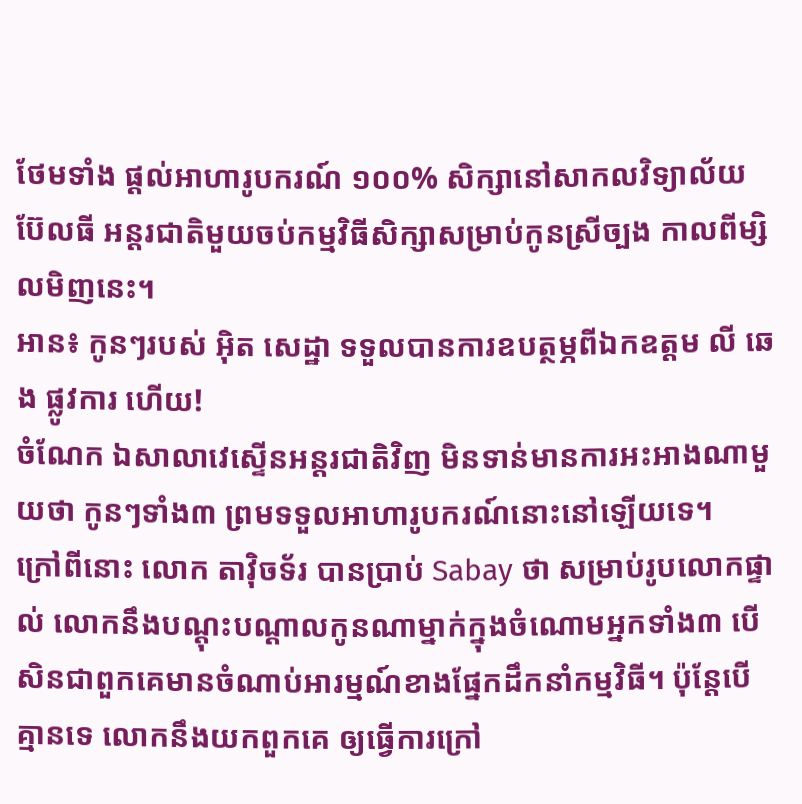ថែមទាំង ផ្ដល់អាហារូបករណ៍ ១០០% សិក្សានៅសាកលវិទ្យាល័យ ប៊ែលធី អន្តរជាតិមួយចប់កម្មវិធីសិក្សាសម្រាប់កូនស្រីច្បង កាលពីម្សិលមិញនេះ។
អាន៖ កូនៗរបស់ អ៊ិត សេដ្ឋា ទទួលបានការឧបត្ថម្ភពីឯកឧត្ដម លី ឆេង ផ្លូវការ ហើយ!
ចំណែក ឯសាលាវេស្ទើនអន្តរជាតិវិញ មិនទាន់មានការអះអាងណាមួយថា កូនៗទាំង៣ ព្រមទទួលអាហារូបករណ៍នោះនៅឡើយទេ។
ក្រៅពីនោះ លោក តាវ៉ិចទ័រ បានប្រាប់ Sabay ថា សម្រាប់រូបលោកផ្ទាល់ លោកនឹងបណ្ដុះបណ្ដាលកូនណាម្នាក់ក្នុងចំណោមអ្នកទាំង៣ បើសិនជាពួកគេមានចំណាប់អារម្មណ៍ខាងផ្នែកដឹកនាំកម្មវិធី។ ប៉ុន្តែបើគ្មានទេ លោកនឹងយកពួកគេ ឲ្យធ្វើការក្រៅ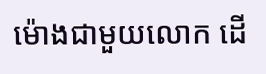ម៉ោងជាមួយលោក ដើ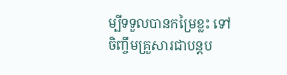ម្បីទទួលបានកម្រៃខ្លះ ទៅចិញ្ចឹមគ្រួសារជាបន្តប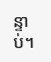ន្ទាប់។